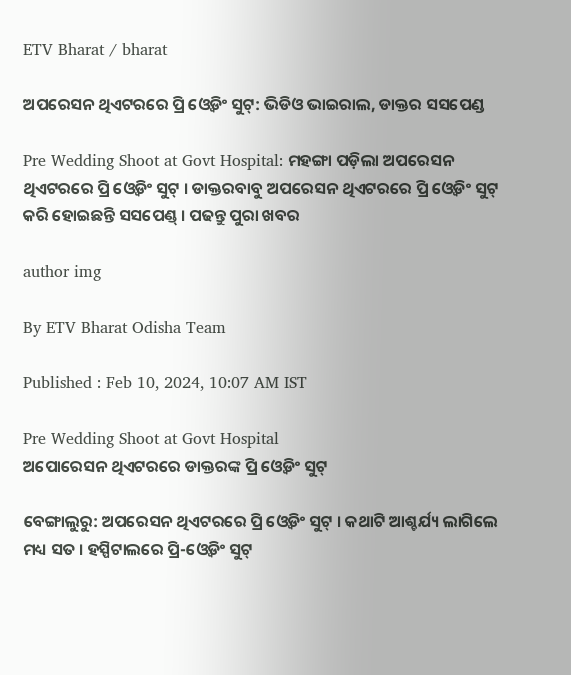ETV Bharat / bharat

ଅପରେସନ ଥିଏଟରରେ ପ୍ରି ଓ୍ବେଡିଂ ସୁଟ୍: ଭିଡିଓ ଭାଇରାଲ, ଡାକ୍ତର ସସପେଣ୍ଡ

Pre Wedding Shoot at Govt Hospital: ମହଙ୍ଗା ପଡ଼ିଲା ଅପରେସନ ଥିଏଟରରେ ପ୍ରି ଓ୍ବେଡିଂ ସୁଟ୍ । ଡାକ୍ତରବାବୁ ଅପରେସନ ଥିଏଟରରେ ପ୍ରି ଓ୍ବେଡିଂ ସୁଟ୍ କରି ହୋଇଛନ୍ତି ସସପେଣ୍ଡ୍ । ପଢନ୍ତୁ ପୁରା ଖବର

author img

By ETV Bharat Odisha Team

Published : Feb 10, 2024, 10:07 AM IST

Pre Wedding Shoot at Govt Hospital
ଅପୋରେସନ ଥିଏଟରରେ ଡାକ୍ତରଙ୍କ ପ୍ରି ଓ୍ବେଡିଂ ସୁଟ୍

ବେଙ୍ଗାଲୁରୁ: ଅପରେସନ ଥିଏଟରରେ ପ୍ରି ଓ୍ବେଡିଂ ସୁଟ୍ । କଥାଟି ଆଶ୍ଚର୍ଯ୍ୟ ଲାଗିଲେ ମଧ୍ୟ ସତ । ହସ୍ପିଟାଲରେ ପ୍ରି-ଓ୍ବେଡିଂ ସୁଟ୍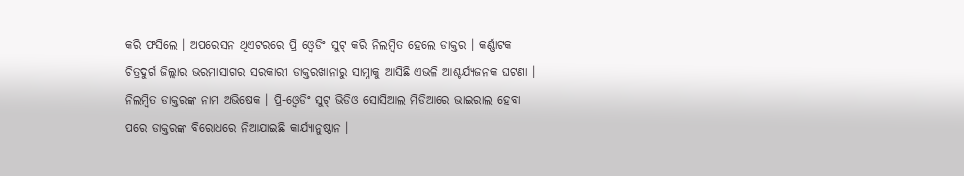କରି ଫସିଲେ । ଅପରେସନ ଥିଏଟରରେ ପ୍ରି ଓ୍ବେଡିଂ ସୁଟ୍ କରି ନିଲମ୍ବିତ ହେଲେ ଡାକ୍ତର । କର୍ଣ୍ଣାଟକ ଚିତ୍ରଦୁର୍ଗ ଜିଲ୍ଲାର ଭରମାସାଗର ସରକାରୀ ଡାକ୍ତରଖାନାରୁ ସାମ୍ନାକୁ ଆସିଛି ଏଭଳି ଆଶ୍ଚର୍ଯ୍ୟଜନକ ଘଟଣା । ନିଲମ୍ବିତ ଡାକ୍ତରଙ୍କ ନାମ ଅଭିଷେକ । ପ୍ରି-ଓ୍ବେଡିଂ ସୁଟ୍ ଭିଡିଓ ସୋସିଆଲ ମିଡିଆରେ ଭାଇରାଲ ହେବା ପରେ ଡାକ୍ତରଙ୍କ ବିରୋଧରେ ନିଆଯାଇଛି କାର୍ଯ୍ୟାନୁଷ୍ଠାନ ।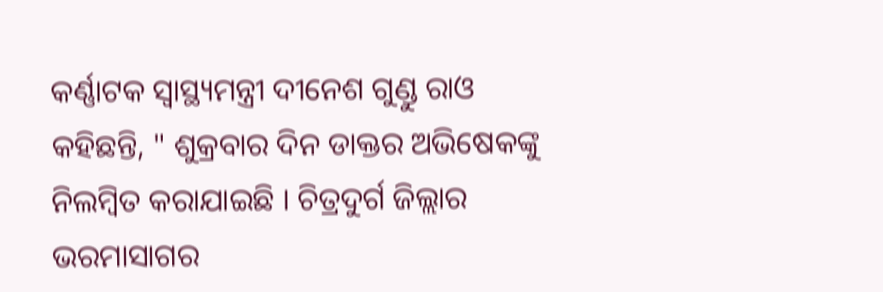କର୍ଣ୍ଣାଟକ ସ୍ବାସ୍ଥ୍ୟମନ୍ତ୍ରୀ ଦୀନେଶ ଗୁଣ୍ଡୁ ରାଓ କହିଛନ୍ତି, " ଶୁକ୍ରବାର ଦିନ ଡାକ୍ତର ଅଭିଷେକଙ୍କୁ ନିଲମ୍ବିତ କରାଯାଇଛି । ଚିତ୍ରଦୁର୍ଗ ଜିଲ୍ଲାର ଭରମାସାଗର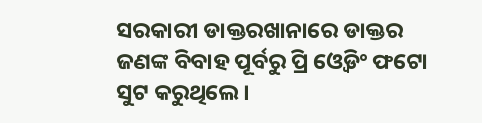ସରକାରୀ ଡାକ୍ତରଖାନାରେ ଡାକ୍ତର ଜଣଙ୍କ ବିବାହ ପୂର୍ବରୁ ପ୍ରି ଓ୍ବେଡିଂ ଫଟୋ ସୁଟ କରୁଥିଲେ ।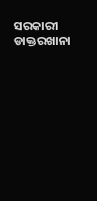ସରକାରୀ ଡାକ୍ତରଖାନା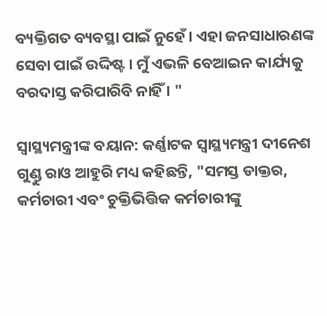ବ୍ୟକ୍ତିଗତ ବ୍ୟବସ୍ଥା ପାଇଁ ନୁହେଁ । ଏହା ଜନସାଧାରଣଙ୍କ ସେବା ପାଇଁ ଉଦ୍ଦିଷ୍ଟ । ମୁଁ ଏଭଳି ବେଆଇନ କାର୍ଯ୍ୟକୁ ବରଦାସ୍ତ କରିପାରିବି ନାହିଁ । "

ସ୍ବାସ୍ଥ୍ୟମନ୍ତ୍ରୀଙ୍କ ବୟାନ: କର୍ଣ୍ଣାଟକ ସ୍ବାସ୍ଥ୍ୟମନ୍ତ୍ରୀ ଦୀନେଶ ଗୁଣ୍ଡୁ ରାଓ ଆହୁରି ମଧ୍ୟ କହିଛନ୍ତି, "ସମସ୍ତ ଡାକ୍ତର, କର୍ମଚାରୀ ଏବଂ ଚୁକ୍ତିଭିତ୍ତିକ କର୍ମଚାରୀଙ୍କୁ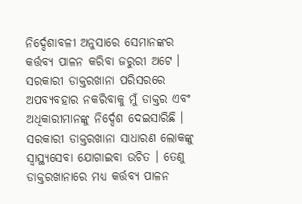ନିର୍ଦ୍ଦେଶାବଳୀ ଅନୁସାରେ ସେମାନଙ୍କର କର୍ତ୍ତବ୍ୟ ପାଳନ କରିବା ଜରୁରୀ ଅଟେ । ସରକାରୀ ଡାକ୍ତରଖାନା ପରିସରରେ ଅପବ୍ୟବହାର ନକରିବାକୁ ମୁଁ ଡାକ୍ତର ଏବଂ ଅଧିକାରୀମାନଙ୍କୁ ନିର୍ଦ୍ଦେଶ ଦେଇସାରିଛି । ସରକାରୀ ଡାକ୍ତରଖାନା ସାଧାରଣ ଲୋକଙ୍କୁ ସ୍ବାସ୍ଥ୍ୟସେବା ଯୋଗାଇବା ଉଚିତ । ତେଣୁ ଡାକ୍ତରଖାନାରେ ମଧ୍ୟ କର୍ତ୍ତବ୍ୟ ପାଳନ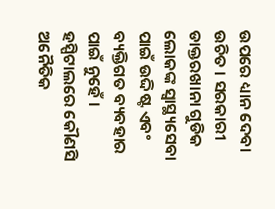ଉପରେ ଧ୍ୟାନ ଦେବା ଉଚିତ । ସରକାରୀ ଡାକ୍ତରଖାନା ଗୁଡିକ ଲୋକଙ୍କ ସ୍ବାସ୍ଥ୍ୟସେବା ପାଇଁ ଉଦ୍ଦିଷ୍ଟ ଏବଂ ବ୍ୟକ୍ତିଗତ ବ୍ୟବହାର ପାଇଁ ନୁହେଁ । ହସ୍ପିଟାଲରେ କୌଣସି ଅନୈତିକ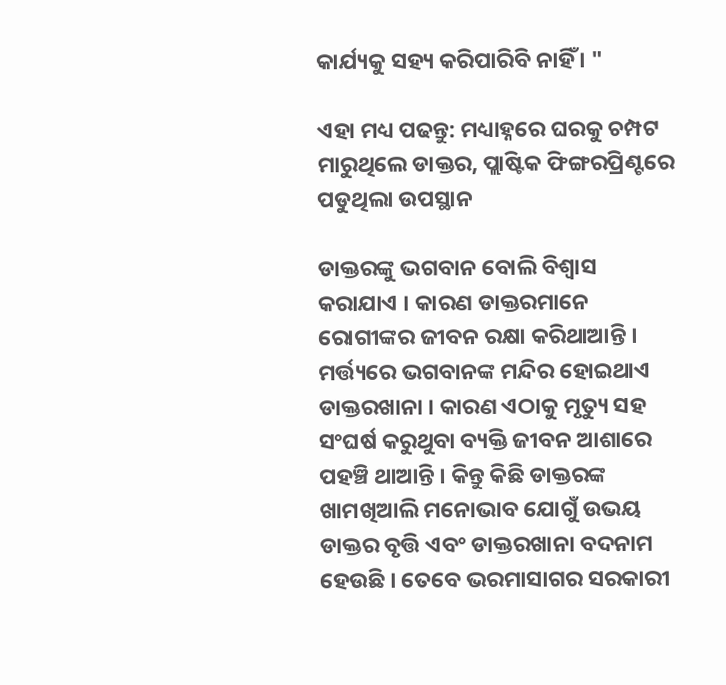କାର୍ଯ୍ୟକୁ ସହ୍ୟ କରିପାରିବି ନାହିଁ । "

ଏହା ମଧ୍ୟ ପଢନ୍ତୁ: ମଧ୍ୟାହ୍ନରେ ଘରକୁ ଚମ୍ପଟ ମାରୁଥିଲେ ଡାକ୍ତର, ପ୍ଲାଷ୍ଟିକ ଫିଙ୍ଗରପ୍ରିଣ୍ଟରେ ପଡୁଥିଲା ଉପସ୍ଥାନ

ଡାକ୍ତରଙ୍କୁ ଭଗବାନ ବୋଲି ବିଶ୍ବାସ କରାଯାଏ । କାରଣ ଡାକ୍ତରମାନେ ରୋଗୀଙ୍କର ଜୀବନ ରକ୍ଷା କରିଥାଆନ୍ତି । ମର୍ତ୍ତ୍ୟରେ ଭଗବାନଙ୍କ ମନ୍ଦିର ହୋଇଥାଏ ଡାକ୍ତରଖାନା । କାରଣ ଏଠାକୁ ମୃତ୍ୟୁ ସହ ସଂଘର୍ଷ କରୁଥୁବା ବ୍ୟକ୍ତି ଜୀବନ ଆଶାରେ ପହଞ୍ଚି ଥାଆନ୍ତି । କିନ୍ତୁ କିଛି ଡାକ୍ତରଙ୍କ ଖାମଖିଆଲି ମନୋଭାବ ଯୋଗୁଁ ଉଭୟ ଡାକ୍ତର ବୃତ୍ତି ଏବଂ ଡାକ୍ତରଖାନା ବଦନାମ ହେଉଛି । ତେବେ ଭରମାସାଗର ସରକାରୀ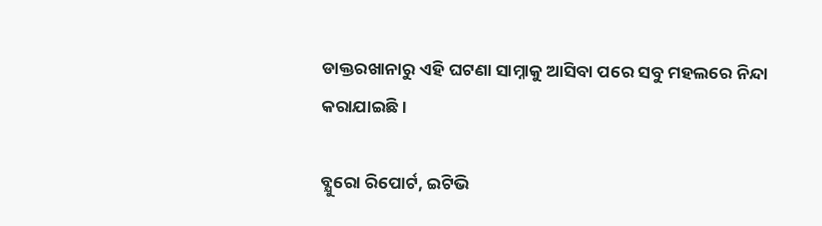ଡାକ୍ତରଖାନାରୁ ଏହି ଘଟଣା ସାମ୍ନାକୁ ଆସିବା ପରେ ସବୁ ମହଲରେ ନିନ୍ଦା କରାଯାଇଛି ।

ବ୍ଯୁରୋ ରିପୋର୍ଟ, ଇଟିଭି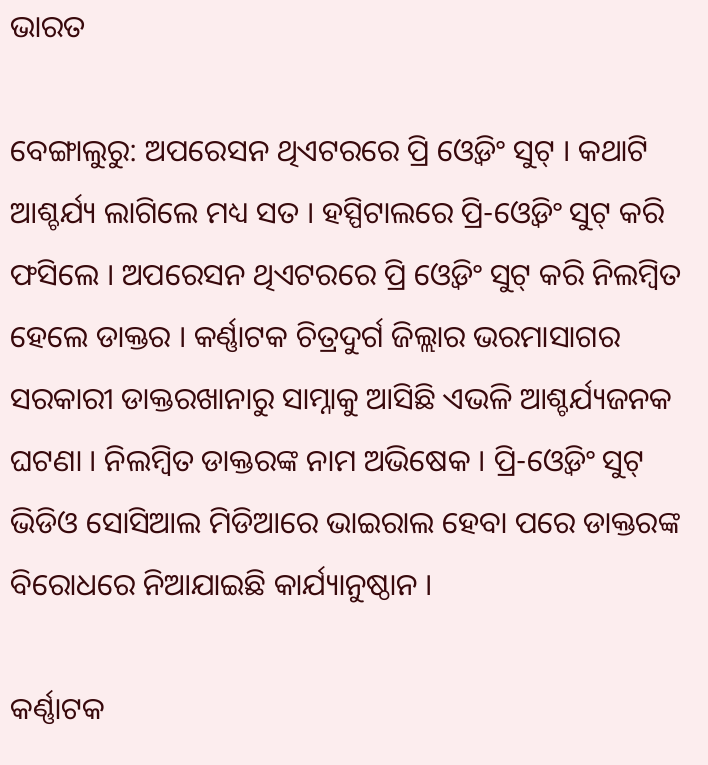ଭାରତ

ବେଙ୍ଗାଲୁରୁ: ଅପରେସନ ଥିଏଟରରେ ପ୍ରି ଓ୍ବେଡିଂ ସୁଟ୍ । କଥାଟି ଆଶ୍ଚର୍ଯ୍ୟ ଲାଗିଲେ ମଧ୍ୟ ସତ । ହସ୍ପିଟାଲରେ ପ୍ରି-ଓ୍ବେଡିଂ ସୁଟ୍ କରି ଫସିଲେ । ଅପରେସନ ଥିଏଟରରେ ପ୍ରି ଓ୍ବେଡିଂ ସୁଟ୍ କରି ନିଲମ୍ବିତ ହେଲେ ଡାକ୍ତର । କର୍ଣ୍ଣାଟକ ଚିତ୍ରଦୁର୍ଗ ଜିଲ୍ଲାର ଭରମାସାଗର ସରକାରୀ ଡାକ୍ତରଖାନାରୁ ସାମ୍ନାକୁ ଆସିଛି ଏଭଳି ଆଶ୍ଚର୍ଯ୍ୟଜନକ ଘଟଣା । ନିଲମ୍ବିତ ଡାକ୍ତରଙ୍କ ନାମ ଅଭିଷେକ । ପ୍ରି-ଓ୍ବେଡିଂ ସୁଟ୍ ଭିଡିଓ ସୋସିଆଲ ମିଡିଆରେ ଭାଇରାଲ ହେବା ପରେ ଡାକ୍ତରଙ୍କ ବିରୋଧରେ ନିଆଯାଇଛି କାର୍ଯ୍ୟାନୁଷ୍ଠାନ ।

କର୍ଣ୍ଣାଟକ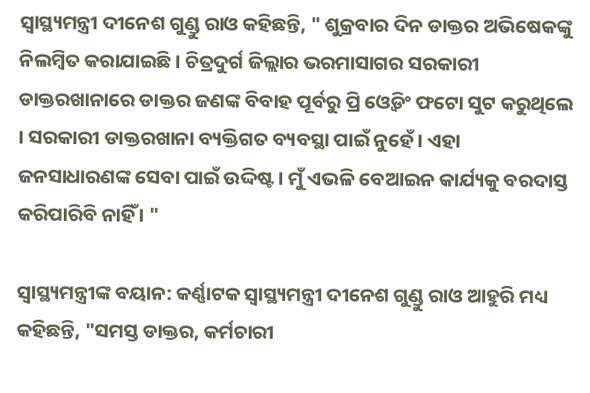ସ୍ବାସ୍ଥ୍ୟମନ୍ତ୍ରୀ ଦୀନେଶ ଗୁଣ୍ଡୁ ରାଓ କହିଛନ୍ତି, " ଶୁକ୍ରବାର ଦିନ ଡାକ୍ତର ଅଭିଷେକଙ୍କୁ ନିଲମ୍ବିତ କରାଯାଇଛି । ଚିତ୍ରଦୁର୍ଗ ଜିଲ୍ଲାର ଭରମାସାଗର ସରକାରୀ ଡାକ୍ତରଖାନାରେ ଡାକ୍ତର ଜଣଙ୍କ ବିବାହ ପୂର୍ବରୁ ପ୍ରି ଓ୍ବେଡିଂ ଫଟୋ ସୁଟ କରୁଥିଲେ । ସରକାରୀ ଡାକ୍ତରଖାନା ବ୍ୟକ୍ତିଗତ ବ୍ୟବସ୍ଥା ପାଇଁ ନୁହେଁ । ଏହା ଜନସାଧାରଣଙ୍କ ସେବା ପାଇଁ ଉଦ୍ଦିଷ୍ଟ । ମୁଁ ଏଭଳି ବେଆଇନ କାର୍ଯ୍ୟକୁ ବରଦାସ୍ତ କରିପାରିବି ନାହିଁ । "

ସ୍ବାସ୍ଥ୍ୟମନ୍ତ୍ରୀଙ୍କ ବୟାନ: କର୍ଣ୍ଣାଟକ ସ୍ବାସ୍ଥ୍ୟମନ୍ତ୍ରୀ ଦୀନେଶ ଗୁଣ୍ଡୁ ରାଓ ଆହୁରି ମଧ୍ୟ କହିଛନ୍ତି, "ସମସ୍ତ ଡାକ୍ତର, କର୍ମଚାରୀ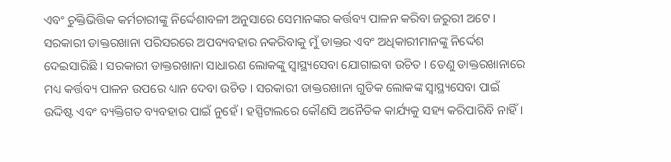ଏବଂ ଚୁକ୍ତିଭିତ୍ତିକ କର୍ମଚାରୀଙ୍କୁ ନିର୍ଦ୍ଦେଶାବଳୀ ଅନୁସାରେ ସେମାନଙ୍କର କର୍ତ୍ତବ୍ୟ ପାଳନ କରିବା ଜରୁରୀ ଅଟେ । ସରକାରୀ ଡାକ୍ତରଖାନା ପରିସରରେ ଅପବ୍ୟବହାର ନକରିବାକୁ ମୁଁ ଡାକ୍ତର ଏବଂ ଅଧିକାରୀମାନଙ୍କୁ ନିର୍ଦ୍ଦେଶ ଦେଇସାରିଛି । ସରକାରୀ ଡାକ୍ତରଖାନା ସାଧାରଣ ଲୋକଙ୍କୁ ସ୍ବାସ୍ଥ୍ୟସେବା ଯୋଗାଇବା ଉଚିତ । ତେଣୁ ଡାକ୍ତରଖାନାରେ ମଧ୍ୟ କର୍ତ୍ତବ୍ୟ ପାଳନ ଉପରେ ଧ୍ୟାନ ଦେବା ଉଚିତ । ସରକାରୀ ଡାକ୍ତରଖାନା ଗୁଡିକ ଲୋକଙ୍କ ସ୍ବାସ୍ଥ୍ୟସେବା ପାଇଁ ଉଦ୍ଦିଷ୍ଟ ଏବଂ ବ୍ୟକ୍ତିଗତ ବ୍ୟବହାର ପାଇଁ ନୁହେଁ । ହସ୍ପିଟାଲରେ କୌଣସି ଅନୈତିକ କାର୍ଯ୍ୟକୁ ସହ୍ୟ କରିପାରିବି ନାହିଁ ।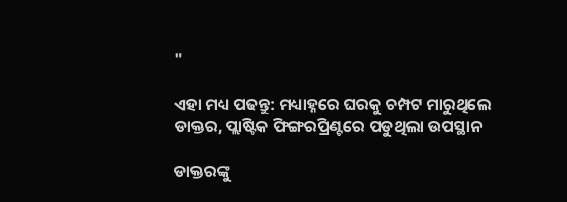"

ଏହା ମଧ୍ୟ ପଢନ୍ତୁ: ମଧ୍ୟାହ୍ନରେ ଘରକୁ ଚମ୍ପଟ ମାରୁଥିଲେ ଡାକ୍ତର, ପ୍ଲାଷ୍ଟିକ ଫିଙ୍ଗରପ୍ରିଣ୍ଟରେ ପଡୁଥିଲା ଉପସ୍ଥାନ

ଡାକ୍ତରଙ୍କୁ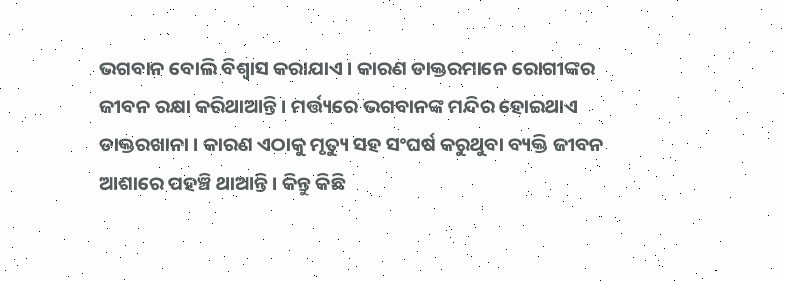ଭଗବାନ ବୋଲି ବିଶ୍ବାସ କରାଯାଏ । କାରଣ ଡାକ୍ତରମାନେ ରୋଗୀଙ୍କର ଜୀବନ ରକ୍ଷା କରିଥାଆନ୍ତି । ମର୍ତ୍ତ୍ୟରେ ଭଗବାନଙ୍କ ମନ୍ଦିର ହୋଇଥାଏ ଡାକ୍ତରଖାନା । କାରଣ ଏଠାକୁ ମୃତ୍ୟୁ ସହ ସଂଘର୍ଷ କରୁଥୁବା ବ୍ୟକ୍ତି ଜୀବନ ଆଶାରେ ପହଞ୍ଚି ଥାଆନ୍ତି । କିନ୍ତୁ କିଛି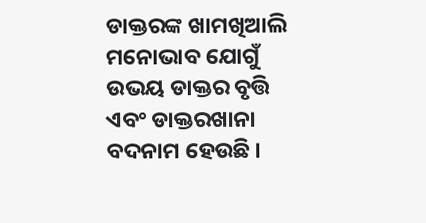ଡାକ୍ତରଙ୍କ ଖାମଖିଆଲି ମନୋଭାବ ଯୋଗୁଁ ଉଭୟ ଡାକ୍ତର ବୃତ୍ତି ଏବଂ ଡାକ୍ତରଖାନା ବଦନାମ ହେଉଛି ।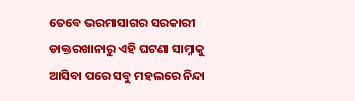ତେବେ ଭରମାସାଗର ସରକାରୀ ଡାକ୍ତରଖାନାରୁ ଏହି ଘଟଣା ସାମ୍ନାକୁ ଆସିବା ପରେ ସବୁ ମହଲରେ ନିନ୍ଦା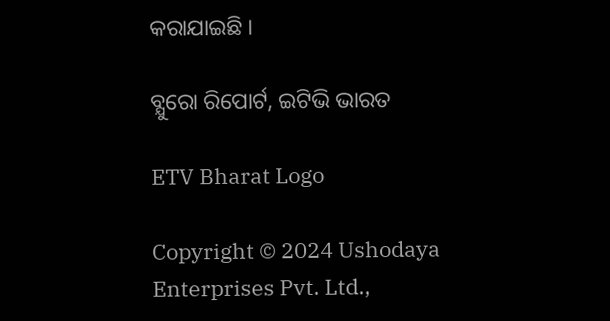କରାଯାଇଛି ।

ବ୍ଯୁରୋ ରିପୋର୍ଟ, ଇଟିଭି ଭାରତ

ETV Bharat Logo

Copyright © 2024 Ushodaya Enterprises Pvt. Ltd.,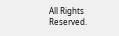All Rights Reserved.